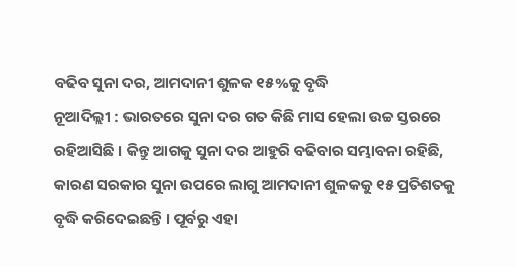ବଢିବ ସୁନା ଦର, ଆମଦାନୀ ଶୁଳକ ୧୫%କୁ ବୃଦ୍ଧି
ନୂଆଦିଲ୍ଲୀ : ଭାରତରେ ସୁନା ଦର ଗତ କିଛି ମାସ ହେଲା ଉଚ୍ଚ ସ୍ତରରେ ରହିଆସିଛି । କିନ୍ତୁ ଆଗକୁ ସୁନା ଦର ଆହୁରି ବଢିବାର ସମ୍ଭାବନା ରହିଛି, କାରଣ ସରକାର ସୁନା ଉପରେ ଲାଗୁ ଆମଦାନୀ ଶୁଳକକୁ ୧୫ ପ୍ରତିଶତକୁ ବୃଦ୍ଧି କରିଦେଇଛନ୍ତି । ପୂର୍ବରୁ ଏହା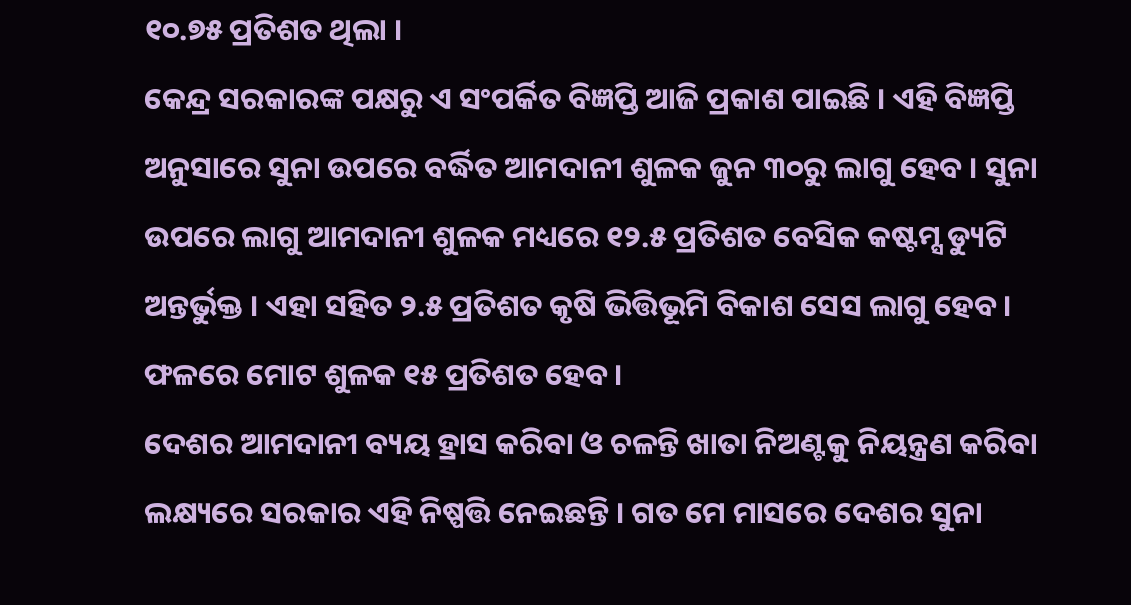୧୦.୭୫ ପ୍ରତିଶତ ଥିଲା ।
କେନ୍ଦ୍ର ସରକାରଙ୍କ ପକ୍ଷରୁ ଏ ସଂପର୍କିତ ବିଜ୍ଞପ୍ତି ଆଜି ପ୍ରକାଶ ପାଇଛି । ଏହି ବିଜ୍ଞପ୍ତି ଅନୁସାରେ ସୁନା ଉପରେ ବର୍ଦ୍ଧିତ ଆମଦାନୀ ଶୁଳକ ଜୁନ ୩୦ରୁ ଲାଗୁ ହେବ । ସୁନା ଉପରେ ଲାଗୁ ଆମଦାନୀ ଶୁଳକ ମଧ୍ୟରେ ୧୨.୫ ପ୍ରତିଶତ ବେସିକ କଷ୍ଟମ୍ସ ଡ୍ୟୁଟି ଅନ୍ତର୍ଭୁକ୍ତ । ଏହା ସହିତ ୨.୫ ପ୍ରତିଶତ କୃଷି ଭିତ୍ତିଭୂମି ବିକାଶ ସେସ ଲାଗୁ ହେବ । ଫଳରେ ମୋଟ ଶୁଳକ ୧୫ ପ୍ରତିଶତ ହେବ ।
ଦେଶର ଆମଦାନୀ ବ୍ୟୟ ହ୍ରାସ କରିବା ଓ ଚଳନ୍ତି ଖାତା ନିଅଣ୍ଟକୁ ନିୟନ୍ତ୍ରଣ କରିବା ଲକ୍ଷ୍ୟରେ ସରକାର ଏହି ନିଷ୍ପତ୍ତି ନେଇଛନ୍ତି । ଗତ ମେ ମାସରେ ଦେଶର ସୁନା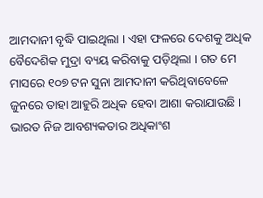ଆମଦାନୀ ବୃଦ୍ଧି ପାଇଥିଲା । ଏହା ଫଳରେ ଦେଶକୁ ଅଧିକ ବୈଦେଶିକ ମୁଦ୍ରା ବ୍ୟୟ କରିବାକୁ ପଡ଼ିଥିଲା । ଗତ ମେ ମାସରେ ୧୦୭ ଟନ ସୁନା ଆମଦାନୀ କରିଥିବାବେଳେ ଜୁନରେ ତାହା ଆହୁରି ଅଧିକ ହେବା ଆଶା କରାଯାଉଛି । ଭାରତ ନିଜ ଆବଶ୍ୟକତାର ଅଧିକାଂଶ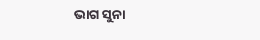ଭାଗ ସୁନା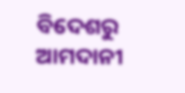ବିଦେଶରୁ ଆମଦାନୀ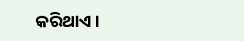କରିଥାଏ ।